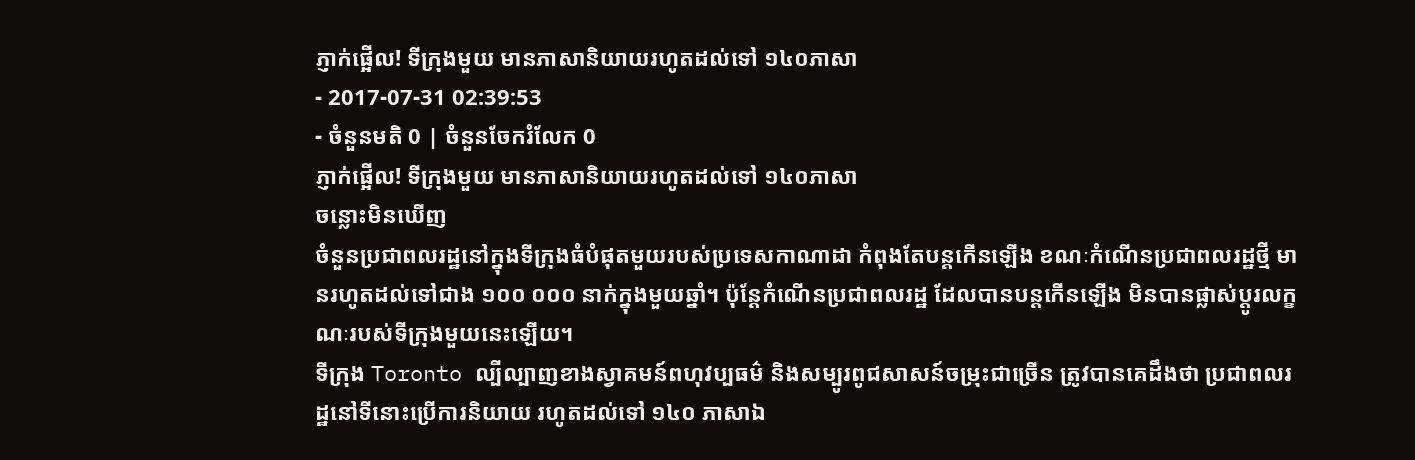ភ្ញាក់ផ្អើល! ទីក្រុងមួយ មានភាសានិយាយរហូតដល់ទៅ ១៤០ភាសា
- 2017-07-31 02:39:53
- ចំនួនមតិ 0 | ចំនួនចែករំលែក 0
ភ្ញាក់ផ្អើល! ទីក្រុងមួយ មានភាសានិយាយរហូតដល់ទៅ ១៤០ភាសា
ចន្លោះមិនឃើញ
ចំនួនប្រជាពលរដ្ឋនៅក្នុងទីក្រុងធំបំផុតមួយរបស់ប្រទេសកាណាដា កំពុងតែបន្តកើនឡើង ខណៈកំណើនប្រជាពលរដ្ឋថ្មី មានរហូតដល់ទៅជាង ១០០ ០០០ នាក់ក្នុងមួយឆ្នាំ។ ប៉ុន្តែកំណើនប្រជាពលរដ្ឋ ដែលបានបន្តកើនឡើង មិនបានផ្លាស់ប្ដូរលក្ខណៈរបស់ទីក្រុងមួយនេះឡើយ។
ទីក្រុង Toronto ល្បីល្បាញខាងស្វាគមន៍ពហុវប្បធម៌ និងសម្បូរពូជសាសន៍ចម្រុះជាច្រើន ត្រូវបានគេដឹងថា ប្រជាពលរដ្ឋនៅទីនោះប្រើការនិយាយ រហូតដល់ទៅ ១៤០ ភាសាឯ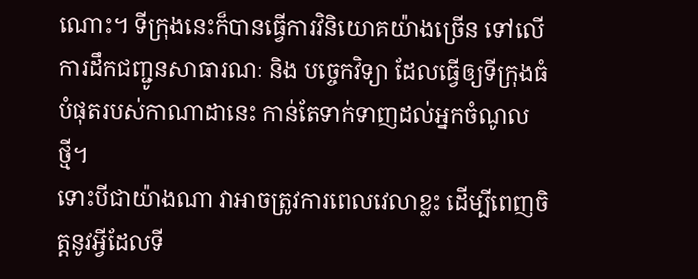ណោះ។ ទីក្រុងនេះក៏បានធ្វើការវិនិយោគយ៉ាងច្រើន ទៅលើការដឹកជញ្ជូនសាធារណៈ និង បច្ចេកវិទ្យា ដែលធ្វើឲ្យទីក្រុងធំបំផុតរបស់កាណាដានេះ កាន់តែទាក់ទាញដល់អ្នកចំណូលថ្មី។
ទោះបីជាយ៉ាងណា វាអាចត្រូវការពេលវេលាខ្លះ ដើម្បីពេញចិត្តនូវអ្វីដែលទី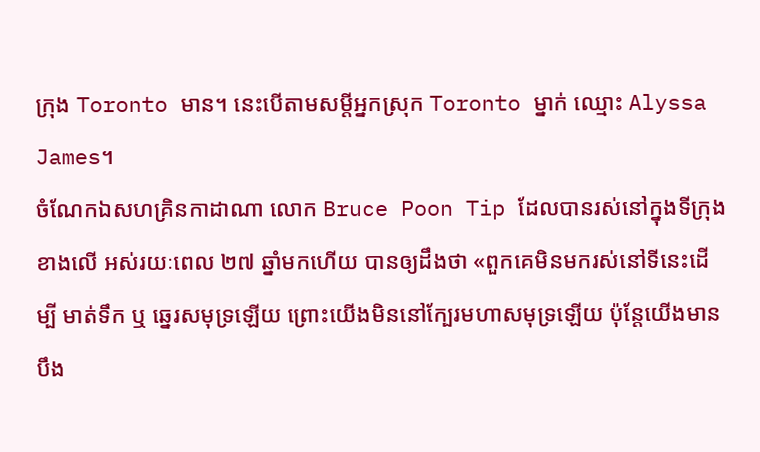ក្រុង Toronto មាន។ នេះបើតាមសម្ដីអ្នកស្រុក Toronto ម្នាក់ ឈ្មោះ Alyssa James។
ចំណែកឯសហគ្រិនកាដាណា លោក Bruce Poon Tip ដែលបានរស់នៅក្នុងទីក្រុងខាងលើ អស់រយៈពេល ២៧ ឆ្នាំមកហើយ បានឲ្យដឹងថា «ពួកគេមិនមករស់នៅទីនេះដើម្បី មាត់ទឹក ឬ ឆ្នេរសមុទ្រឡើយ ព្រោះយើងមិននៅក្បែរមហាសមុទ្រឡើយ ប៉ុន្តែយើងមានបឹង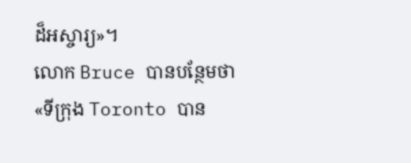ដ៏អស្ចារ្យ»។
លោក Bruce បានបន្ថែមថា «ទីក្រុង Toronto បាន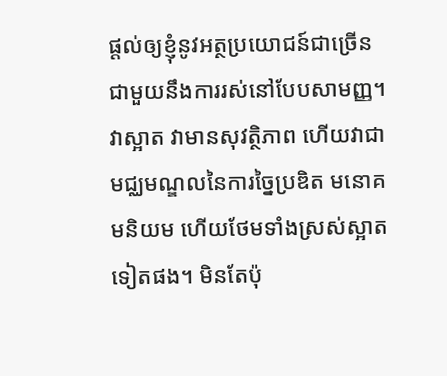ផ្ដល់ឲ្យខ្ញុំនូវអត្ថប្រយោជន៍ជាច្រើន ជាមួយនឹងការរស់នៅបែបសាមញ្ញ។ វាស្អាត វាមានសុវត្ថិភាព ហើយវាជាមជ្ឈមណ្ឌលនៃការច្នៃប្រឌិត មនោគមនិយម ហើយថែមទាំងស្រស់ស្អាតទៀតផង។ មិនតែប៉ុ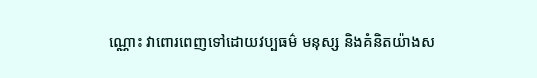ណ្ណោះ វាពោរពេញទៅដោយវប្បធម៌ មនុស្ស និងគំនិតយ៉ាងស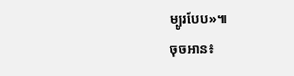ម្បូរបែប»៕
ចុចអាន៖